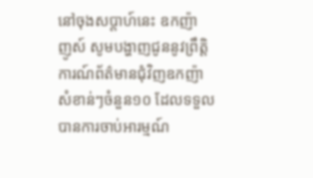នៅចុងសប្តាហ៍នេះ ឧកញ៉ា ញូស៍ សូមបង្ហាញជូននូវព្រឹត្តិការណ៍ព័ត៌មានជុំវិញឧកញ៉ា សំខាន់ៗចំនួន១០ ដែលទទួលបានការចាប់អារម្មណ៍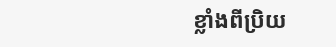ខ្លាំងពីប្រិយ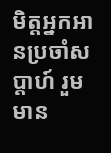មិត្តអ្នកអានប្រចាំសប្តាហ៍ រួមមាន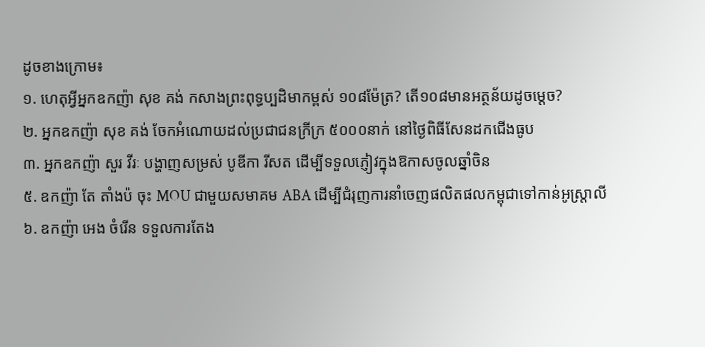ដូចខាងក្រោម៖
១. ហេតុអ្វីអ្នកឧកញ៉ា សុខ គង់ កសាងព្រះពុទ្ធប្បដិមាកម្ពស់ ១០៨ម៉ែត្រ? តើ១០៨មានអត្ថន័យដូចម្ដេច?
២. អ្នកឧកញ៉ា សុខ គង់ ចែកអំណោយដល់ប្រជាជនក្រីក្រ ៥០០០នាក់ នៅថ្ងៃពិធីសែនដកជើងធូប
៣. អ្នកឧកញ៉ា សួរ វីរៈ បង្ហាញសម្រស់ បូឌីកា រីសត ដើម្បីទទួលភ្ញៀវក្នុងឱកាសចូលឆ្នាំចិន
៥. ឧកញ៉ា តែ តាំងប៉ ចុះ MOU ជាមួយសមាគម ABA ដើម្បីជំរុញការនាំចេញផលិតផលកម្ពុជាទៅកាន់អូស្រ្តាលី
៦. ឧកញ៉ា អេង ចំរើន ទទួលការតែង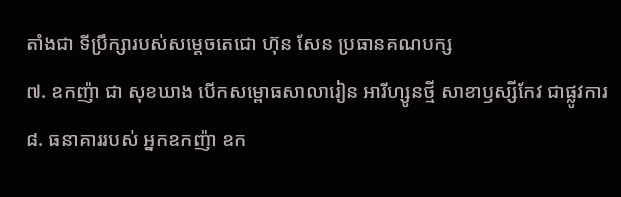តាំងជា ទីប្រឹក្សារបស់សម្តេចតេជោ ហ៊ុន សែន ប្រធានគណបក្ស
៧. ឧកញ៉ា ជា សុខឃាង បើកសម្ពោធសាលារៀន អារីហ្សូនថ្មី សាខាឫស្សីកែវ ជាផ្លូវការ
៨. ធនាគាររបស់ អ្នកឧកញ៉ា ឧក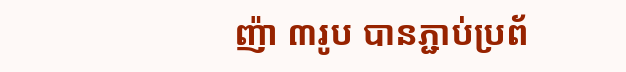ញ៉ា ៣រូប បានភ្ជាប់ប្រព័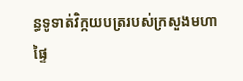ន្ធទូទាត់វិក្កយបត្ររបស់ក្រសួងមហាផ្ទៃ